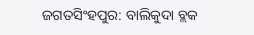ଜଗତସିଂହପୁର: ବାଲିକୁଦା ବ୍ଲକ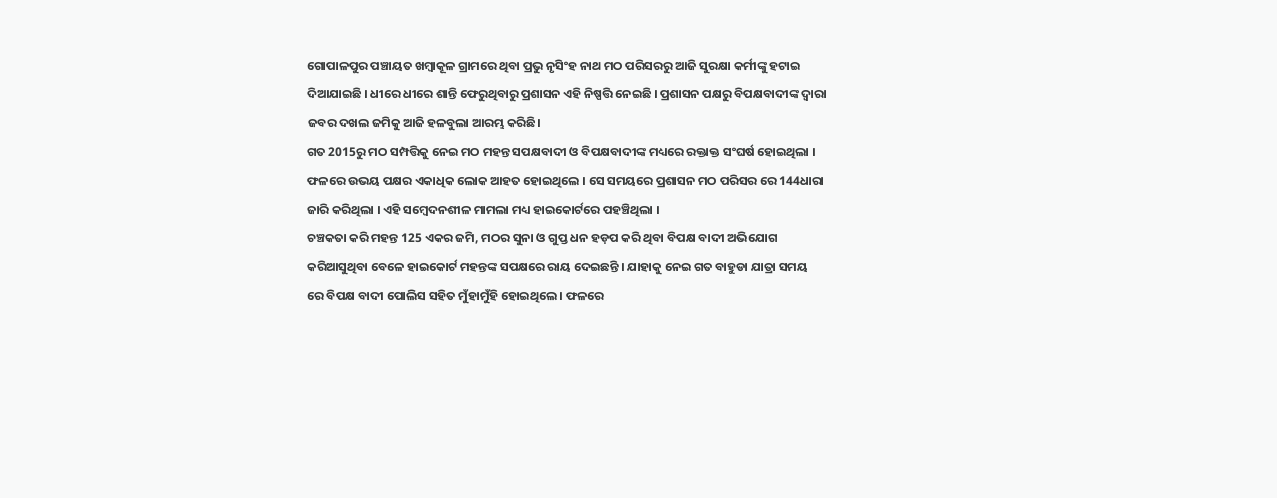ଗୋପାଳପୁର ପଞ୍ଚାୟତ ଖମ୍ବାକୂଳ ଗ୍ରାମରେ ଥିବା ପ୍ରଭୁ ନୃସିଂହ ନାଥ ମଠ ପରିସରରୁ ଆଜି ସୁରକ୍ଷା କର୍ମୀଙ୍କୁ ହଟାଇ ଦିଆଯାଇଛି । ଧୀରେ ଧୀରେ ଶାନ୍ତି ଫେରୁଥିବାରୁ ପ୍ରଶାସନ ଏହି ନିଷ୍ପତ୍ତି ନେଇଛି । ପ୍ରଶାସନ ପକ୍ଷରୁ ବିପକ୍ଷବାଦୀଙ୍କ ଦ୍ଵାରା ଜବର ଦଖଲ ଜମିକୁ ଆଜି ହଳବୁଲା ଆରମ୍ଭ କରିଛି।
ଗତ 2015ରୁ ମଠ ସମ୍ପତ୍ତିକୁ ନେଇ ମଠ ମହନ୍ତ ସପକ୍ଷବାଦୀ ଓ ବିପକ୍ଷବାଦୀଙ୍କ ମଧ୍ୟରେ ରକ୍ତାକ୍ତ ସଂଘର୍ଷ ହୋଇଥିଲା । ଫଳରେ ଉଭୟ ପକ୍ଷର ଏକାଧିକ ଲୋକ ଆହତ ହୋଇଥିଲେ । ସେ ସମୟରେ ପ୍ରଶାସନ ମଠ ପରିସର ରେ 144ଧାରା ଜାରି କରିଥିଲା । ଏହି ସମ୍ବେଦନଶୀଳ ମାମଲା ମଧ୍ୟ ହାଇକୋର୍ଟରେ ପହଞ୍ଚିଥିଲା ।
ଚଞ୍ଚକତା କରି ମହନ୍ତ 125 ଏକର ଜମି, ମଠର ସୁନା ଓ ଗୁପ୍ତ ଧନ ହଡ଼ପ କରି ଥିବା ବିପକ୍ଷ ବାଦୀ ଅଭିଯୋଗ କରିଆସୁଥିବା ବେଳେ ହାଇକୋର୍ଟ ମହନ୍ତଙ୍କ ସପକ୍ଷରେ ରାୟ ଦେଇଛନ୍ତି । ଯାହାକୁ ନେଇ ଗତ ବାହୁଡା ଯାତ୍ରା ସମୟ ରେ ବିପକ୍ଷ ବାଦୀ ପୋଲିସ ସହିତ ମୁଁହାମୁଁହି ହୋଇଥିଲେ । ଫଳରେ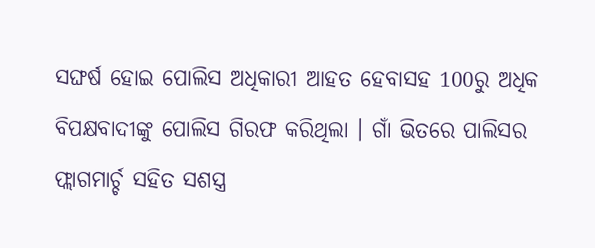ସଙ୍ଘର୍ଷ ହୋଇ ପୋଲିସ ଅଧିକାରୀ ଆହତ ହେବାସହ 100ରୁ ଅଧିକ ବିପକ୍ଷବାଦୀଙ୍କୁ ପୋଲିସ ଗିରଫ କରିଥିଲା । ଗାଁ ଭିତରେ ପାଲିସର ଫ୍ଲାଗମାର୍ଚ୍ଚ ସହିତ ସଶସ୍ତ୍ର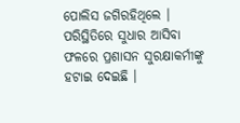ପୋଲିସ ଜଗିରହିଥିଲେ । ପରିସ୍ଥିତିରେ ସୁଧାର ଆସିବା ଫଳରେ ପ୍ରଶାସନ ସୁରକ୍ଷାକର୍ମୀଙ୍କୁ ହଟାଇ ଦେଇଛି ।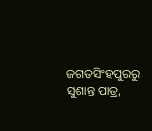ଜଗତସିଂହପୁରରୁ ସୁଶାନ୍ତ ପାତ୍ର,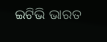ଇଟିଭି ଭାରତ